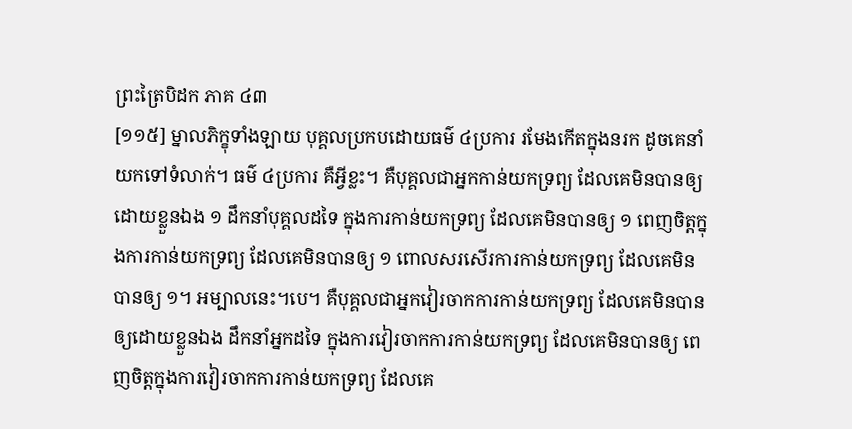ព្រះត្រៃបិដក ភាគ ៤៣
[១១៥] ម្នាលភិក្ខុទាំងឡាយ បុគ្គលប្រកបដោយធម៌ ៤ប្រការ រមែងកើតក្នុងនរក ដូចគេនាំយកទៅទំលាក់។ ធម៌ ៤ប្រការ គឺអ្វីខ្លះ។ គឺបុគ្គលជាអ្នកកាន់យកទ្រព្យ ដែលគេមិនបានឲ្យដោយខ្លួនឯង ១ ដឹកនាំបុគ្គលដទៃ ក្នុងការកាន់យកទ្រព្យ ដែលគេមិនបានឲ្យ ១ ពេញចិត្តក្នុងការកាន់យកទ្រព្យ ដែលគេមិនបានឲ្យ ១ ពោលសរសើរការកាន់យកទ្រព្យ ដែលគេមិនបានឲ្យ ១។ អម្បាលនេះ។បេ។ គឺបុគ្គលជាអ្នកវៀរចាកការកាន់យកទ្រព្យ ដែលគេមិនបានឲ្យដោយខ្លួនឯង ដឹកនាំអ្នកដទៃ ក្នុងការវៀរចាកការកាន់យកទ្រព្យ ដែលគេមិនបានឲ្យ ពេញចិត្តក្នុងការវៀរចាកការកាន់យកទ្រព្យ ដែលគេ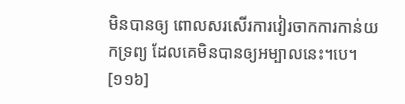មិនបានឲ្យ ពោលសរសើរការវៀរចាកការកាន់យកទ្រព្យ ដែលគេមិនបានឲ្យអម្បាលនេះ។បេ។
[១១៦]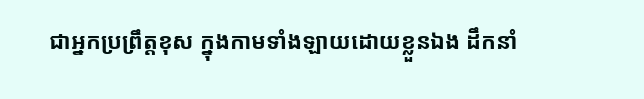ជាអ្នកប្រព្រឹត្តខុស ក្នុងកាមទាំងឡាយដោយខ្លួនឯង ដឹកនាំ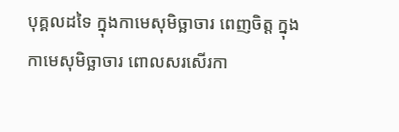បុគ្គលដទៃ ក្នុងកាមេសុមិច្ឆាចារ ពេញចិត្ត ក្នុងកាមេសុមិច្ឆាចារ ពោលសរសើរកា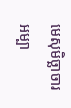មេសុមិច្ឆាចារ អម្បា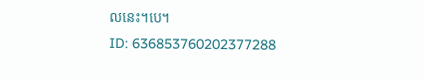លនេះ។បេ។
ID: 636853760202377288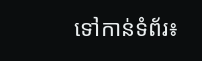ទៅកាន់ទំព័រ៖